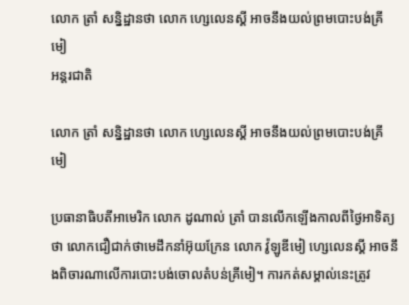លោក ត្រាំ សន្និដ្ឋានថា លោក ហ្សេលេនស្គី អាចនឹងយល់ព្រមបោះបង់គ្រីមៀ
អន្តរជាតិ

លោក ត្រាំ សន្និដ្ឋានថា លោក ហ្សេលេនស្គី អាចនឹងយល់ព្រមបោះបង់គ្រីមៀ

ប្រធានាធិបតីអាមេរិក លោក ដូណាល់ ត្រាំ បានលើកឡើងកាលពីថ្ងៃអាទិត្យថា លោកជឿជាក់ថាមេដឹកនាំអ៊ុយក្រែន លោក វ៉ូឡូឌីមៀ ហ្សេលេនស្គី អាចនឹងពិចារណាលើការបោះបង់ចោលតំបន់គ្រីមៀ។ ការកត់សម្គាល់នេះត្រូវ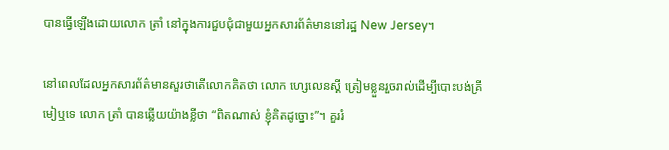បានធ្វើឡើងដោយលោក ត្រាំ នៅក្នុងការជួបជុំជាមួយអ្នកសារព័ត៌មាននៅរដ្ឋ New Jersey។

នៅពេលដែលអ្នកសារព័ត៌មានសួរថាតើលោកគិតថា លោក ហ្សេលេនស្គី ត្រៀមខ្លួនរួចរាល់ដើម្បីបោះបង់គ្រីមៀឬទេ លោក ត្រាំ បានឆ្លើយយ៉ាងខ្លីថា “ពិតណាស់ ខ្ញុំគិតដូច្នោះ”។ គួររំ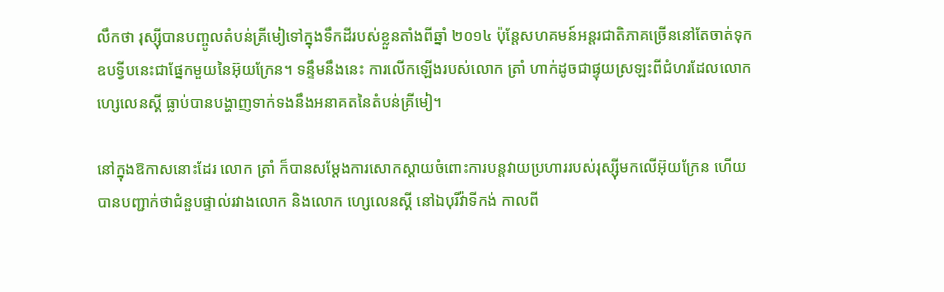លឹកថា រុស្ស៊ីបានបញ្ចូលតំបន់គ្រីមៀទៅក្នុងទឹកដីរបស់ខ្លួនតាំងពីឆ្នាំ ២០១៤ ប៉ុន្តែសហគមន៍អន្តរជាតិភាគច្រើននៅតែចាត់ទុកឧបទ្វីបនេះជាផ្នែកមួយនៃអ៊ុយក្រែន។ ទន្ទឹមនឹងនេះ ការលើកឡើងរបស់លោក ត្រាំ ហាក់ដូចជាផ្ទុយស្រឡះពីជំហរដែលលោក ហ្សេលេនស្គី ធ្លាប់បានបង្ហាញទាក់ទងនឹងអនាគតនៃតំបន់គ្រីមៀ។

នៅក្នុងឱកាសនោះដែរ លោក ត្រាំ ក៏បានសម្តែងការសោកស្តាយចំពោះការបន្តវាយប្រហាររបស់រុស្ស៊ីមកលើអ៊ុយក្រែន ហើយបានបញ្ជាក់ថាជំនួបផ្ទាល់រវាងលោក និងលោក ហ្សេលេនស្គី នៅឯបុរីវ៉ាទីកង់ កាលពី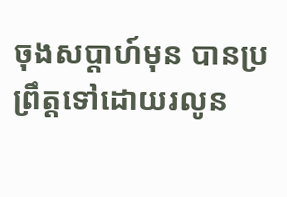ចុងសប្តាហ៍មុន បានប្រព្រឹត្តទៅដោយរលូន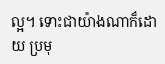ល្អ។ ទោះជាយ៉ាងណាក៏ដោយ ប្រមុ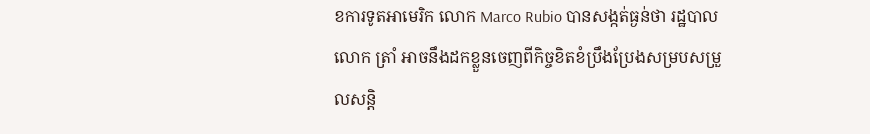ខការទូតអាមេរិក លោក Marco Rubio បានសង្កត់ធ្ងន់ថា រដ្ឋបាលលោក ត្រាំ អាចនឹងដកខ្លួនចេញពីកិច្ចខិតខំប្រឹងប្រែងសម្របសម្រួលសន្តិ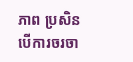ភាព ប្រសិនបើការចរចា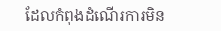ដែលកំពុងដំណើរការមិន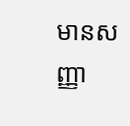មានសញ្ញា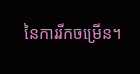នៃការរីកចម្រើន។